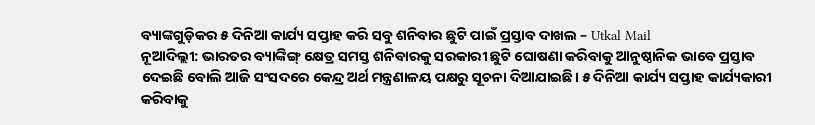ବ୍ୟାଙ୍କଗୁଡ଼ିକର ୫ ଦିନିଆ କାର୍ଯ୍ୟ ସପ୍ତାହ କରି ସବୁ ଶନିବାର ଛୁଟି ପାଇଁ ପ୍ରସ୍ତାବ ଦାଖଲ – Utkal Mail
ନୂଆଦିଲ୍ଲୀ: ଭାରତର ବ୍ୟାଙ୍କିଙ୍ଗ୍ କ୍ଷେତ୍ର ସମସ୍ତ ଶନିବାରକୁ ସରକାରୀ ଛୁଟି ଘୋଷଣା କରିବାକୁ ଆନୁଷ୍ଠାନିକ ଭାବେ ପ୍ରସ୍ତାବ ଦେଇଛି ବୋଲି ଆଜି ସଂସଦରେ କେନ୍ଦ୍ର ଅର୍ଥ ମନ୍ତ୍ରଣାଳୟ ପକ୍ଷରୁ ସୂଚନା ଦିଆଯାଇଛି। ୫ ଦିନିଆ କାର୍ଯ୍ୟ ସପ୍ତାହ କାର୍ଯ୍ୟକାରୀ କରିବାକୁ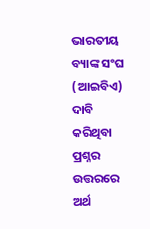ଭାରତୀୟ ବ୍ୟାଙ୍କ ସଂଘ (ଆଇବିଏ) ଦାବି କରିଥିବା ପ୍ରଶ୍ନର ଉତ୍ତରରେ ଅର୍ଥ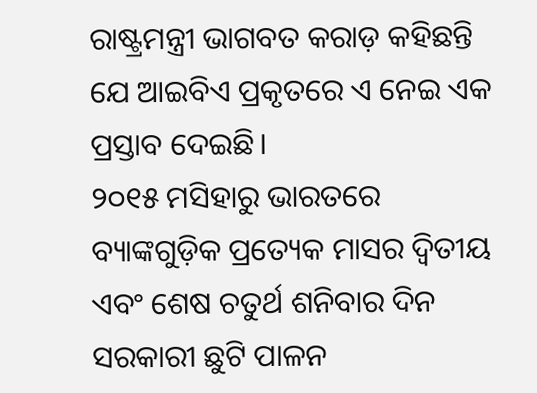ରାଷ୍ଟ୍ରମନ୍ତ୍ରୀ ଭାଗବତ କରାଡ଼ କହିଛନ୍ତି ଯେ ଆଇବିଏ ପ୍ରକୃତରେ ଏ ନେଇ ଏକ ପ୍ରସ୍ତାବ ଦେଇଛି।
୨୦୧୫ ମସିହାରୁ ଭାରତରେ ବ୍ୟାଙ୍କଗୁଡ଼ିକ ପ୍ରତ୍ୟେକ ମାସର ଦ୍ୱିତୀୟ ଏବଂ ଶେଷ ଚତୁର୍ଥ ଶନିବାର ଦିନ ସରକାରୀ ଛୁଟି ପାଳନ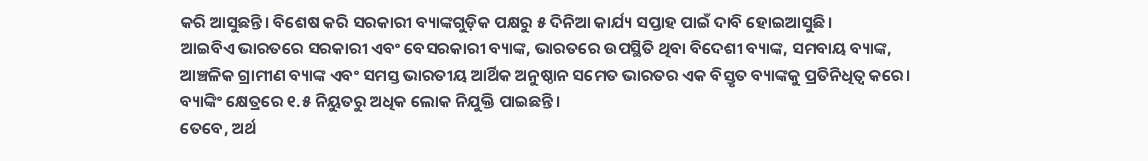କରି ଆସୁଛନ୍ତି। ବିଶେଷ କରି ସରକାରୀ ବ୍ୟାଙ୍କଗୁଡ଼ିକ ପକ୍ଷରୁ ୫ ଦିନିଆ କାର୍ଯ୍ୟ ସପ୍ତାହ ପାଇଁ ଦାବି ହୋଇଆସୁଛି।
ଆଇବିଏ ଭାରତରେ ସରକାରୀ ଏବଂ ବେସରକାରୀ ବ୍ୟାଙ୍କ, ଭାରତରେ ଉପସ୍ଥିତି ଥିବା ବିଦେଶୀ ବ୍ୟାଙ୍କ, ସମବାୟ ବ୍ୟାଙ୍କ, ଆଞ୍ଚଳିକ ଗ୍ରାମୀଣ ବ୍ୟାଙ୍କ ଏବଂ ସମସ୍ତ ଭାରତୀୟ ଆର୍ଥିକ ଅନୁଷ୍ଠାନ ସମେତ ଭାରତର ଏକ ବିସ୍ତୃତ ବ୍ୟାଙ୍କକୁ ପ୍ରତିନିଧିତ୍ୱ କରେ। ବ୍ୟାଙ୍କିଂ କ୍ଷେତ୍ରରେ ୧.୫ ନିୟୁତରୁ ଅଧିକ ଲୋକ ନିଯୁକ୍ତି ପାଇଛନ୍ତି।
ତେବେ, ଅର୍ଥ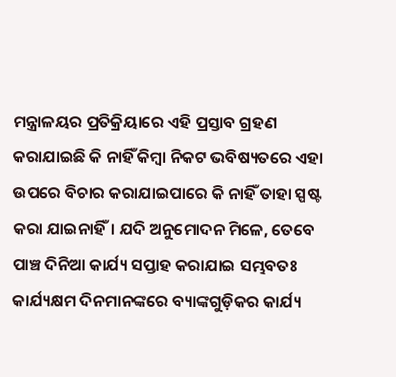ମନ୍ତ୍ରାଳୟର ପ୍ରତିକ୍ରିୟାରେ ଏହି ପ୍ରସ୍ତାବ ଗ୍ରହଣ କରାଯାଇଛି କି ନାହିଁ କିମ୍ବା ନିକଟ ଭବିଷ୍ୟତରେ ଏହା ଉପରେ ବିଚାର କରାଯାଇପାରେ କି ନାହିଁ ତାହା ସ୍ପଷ୍ଟ କରା ଯାଇନାହିଁ। ଯଦି ଅନୁମୋଦନ ମିଳେ, ତେବେ ପାଞ୍ଚ ଦିନିଆ କାର୍ଯ୍ୟ ସପ୍ତାହ କରାଯାଇ ସମ୍ଭବତଃ କାର୍ଯ୍ୟକ୍ଷମ ଦିନମାନଙ୍କରେ ବ୍ୟାଙ୍କଗୁଡ଼ିକର କାର୍ଯ୍ୟ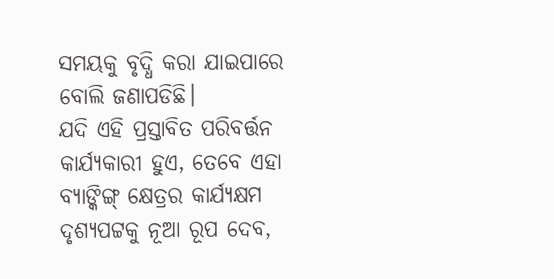ସମୟକୁ ବୃଦ୍ଧି କରା ଯାଇପାରେ ବୋଲି ଜଣାପଡିଛି।
ଯଦି ଏହି ପ୍ରସ୍ତାବିତ ପରିବର୍ତ୍ତନ କାର୍ଯ୍ୟକାରୀ ହୁଏ, ତେବେ ଏହା ବ୍ୟାଙ୍କିଙ୍ଗ୍ କ୍ଷେତ୍ରର କାର୍ଯ୍ୟକ୍ଷମ ଦୃଶ୍ୟପଟ୍ଟକୁ ନୂଆ ରୂପ ଦେବ,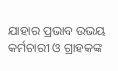ଯାହାର ପ୍ରଭାବ ଉଭୟ କର୍ମଚାରୀ ଓ ଗ୍ରାହକଙ୍କ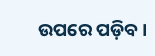ଉପରେ ପଡ଼ିବ।